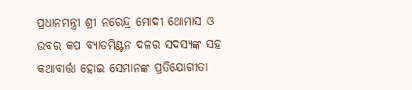ପ୍ରଧାନମନ୍ତ୍ରୀ ଶ୍ରୀ ନରେନ୍ଦ୍ର ମୋଦୀ ଥୋମାସ ଓ ଉବର କପ ବ୍ୟାଡମିଣ୍ଟନ ଦଳର ସଦସ୍ୟଙ୍କ ସହ କଥାବାର୍ତ୍ତା ହୋଇ ସେମାନଙ୍କ ପ୍ରତିଯୋଗୀତା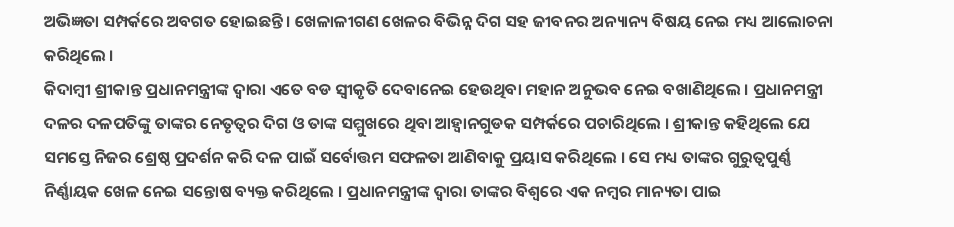ଅଭିଜ୍ଞତା ସମ୍ପର୍କରେ ଅବଗତ ହୋଇଛନ୍ତି । ଖେଳାଳୀଗଣ ଖେଳର ବିଭିନ୍ନ ଦିଗ ସହ ଜୀବନର ଅନ୍ୟାନ୍ୟ ବିଷୟ ନେଇ ମଧ୍ୟ ଆଲୋଚନା କରିଥିଲେ ।
କିଦାମ୍ବୀ ଶ୍ରୀକାନ୍ତ ପ୍ରଧାନମନ୍ତ୍ରୀଙ୍କ ଦ୍ୱାରା ଏତେ ବଡ ସ୍ୱୀକୃତି ଦେବାନେଇ ହେଉଥିବା ମହାନ ଅନୁଭବ ନେଇ ବଖାଣିଥିଲେ । ପ୍ରଧାନମନ୍ତ୍ରୀ ଦଳର ଦଳପତିଙ୍କୁ ତାଙ୍କର ନେତୃତ୍ୱର ଦିଗ ଓ ତାଙ୍କ ସମ୍ମୁଖରେ ଥିବା ଆହ୍ୱାନଗୁଡକ ସମ୍ପର୍କରେ ପଚାରିଥିଲେ । ଶ୍ରୀକାନ୍ତ କହିଥିଲେ ଯେ ସମସ୍ତେ ନିଜର ଶ୍ରେଷ୍ଠ ପ୍ରଦର୍ଶନ କରି ଦଳ ପାଇଁ ସର୍ବୋତ୍ତମ ସଫଳତା ଆଣିବାକୁ ପ୍ରୟାସ କରିଥିଲେ । ସେ ମଧ୍ୟ ତାଙ୍କର ଗୁରୁତ୍ୱପୁର୍ଣ୍ଣ ନିର୍ଣ୍ଣାୟକ ଖେଳ ନେଇ ସନ୍ତୋଷ ବ୍ୟକ୍ତ କରିଥିଲେ । ପ୍ରଧାନମନ୍ତ୍ରୀଙ୍କ ଦ୍ୱାରା ତାଙ୍କର ବିଶ୍ୱରେ ଏକ ନମ୍ବର ମାନ୍ୟତା ପାଇ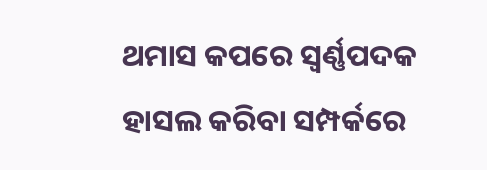ଥମାସ କପରେ ସ୍ୱର୍ଣ୍ଣପଦକ ହାସଲ କରିବା ସମ୍ପର୍କରେ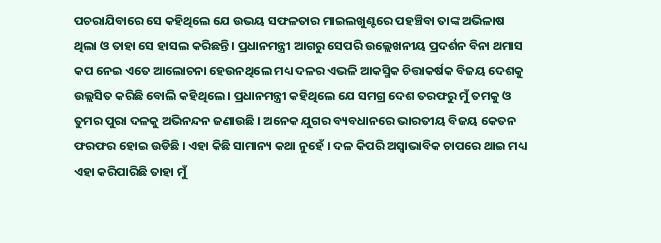ପଚରାଯିବାରେ ସେ କହିଥିଲେ ଯେ ଉଭୟ ସଫଳତାର ମାଇଲଖୁଣ୍ଟରେ ପହଞ୍ଚିବା ତାଙ୍କ ଅଭିଳାଷ ଥିଲା ଓ ତାହା ସେ ହାସଲ କରିଛନ୍ତି । ପ୍ରଧାନମନ୍ତ୍ରୀ ଆଗରୁ ସେପରି ଉଲ୍ଲେଖନୀୟ ପ୍ରଦର୍ଶନ ବିନା ଥମାସ କପ ନେଇ ଏତେ ଆଲୋଚନା ହେଉନଥିଲେ ମଧ୍ୟ ଦଳର ଏଭଳି ଆକସ୍ମିକ ଚିତ୍ତାକର୍ଷକ ବିଜୟ ଦେଶକୁ ଉଲ୍ଲସିତ କରିଛି ବୋଲି କହିଥିଲେ । ପ୍ରଧାନମନ୍ତ୍ରୀ କହିଥିଲେ ଯେ ସମଗ୍ର ଦେଶ ତରଫରୁ ମୁଁ ତମକୁ ଓ ତୁମର ପୁରା ଦଳକୁ ଅଭିନନ୍ଦନ ଜଣାଉଛି । ଅନେକ ଯୁଗର ବ୍ୟବଧାନରେ ଭାରତୀୟ ବିଜୟ କେତନ ଫରଫର ହୋଇ ଉଡିଛି । ଏହା କିଛି ସାମାନ୍ୟ କଥା ନୁହେଁ । ଦଳ କିପରି ଅସ୍ୱାଭାବିକ ଚାପରେ ଥାଇ ମଧ୍ୟ ଏହା କରିପାରିଛି ତାହା ମୁଁ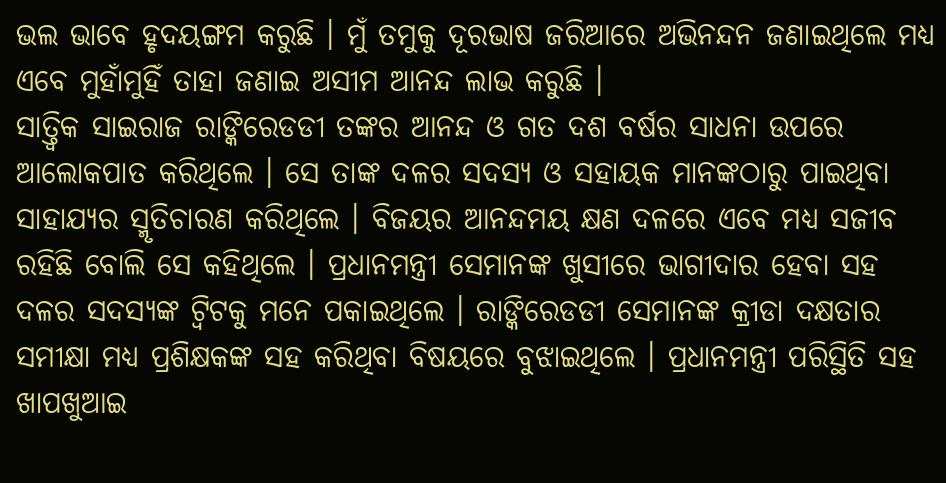ଭଲ ଭାବେ ହୃଦୟଙ୍ଗମ କରୁଛି । ମୁଁ ତମୁକୁ ଦୂରଭାଷ ଜରିଆରେ ଅଭିନନ୍ଦନ ଜଣାଇଥିଲେ ମଧ୍ୟ ଏବେ ମୁହାଁମୁହିଁ ତାହା ଜଣାଇ ଅସୀମ ଆନନ୍ଦ ଲାଭ କରୁଛି ।
ସାତ୍ତ୍ୱିକ ସାଇରାଜ ରାଙ୍କିରେଡଡୀ ତଙ୍କର ଆନନ୍ଦ ଓ ଗତ ଦଶ ବର୍ଷର ସାଧନା ଉପରେ ଆଲୋକପାତ କରିଥିଲେ । ସେ ତାଙ୍କ ଦଳର ସଦସ୍ୟ ଓ ସହାୟକ ମାନଙ୍କଠାରୁ ପାଇଥିବା ସାହାଯ୍ୟର ସ୍ମୃତିଚାରଣ କରିଥିଲେ । ବିଜୟର ଆନନ୍ଦମୟ କ୍ଷଣ ଦଳରେ ଏବେ ମଧ୍ୟ ସଜୀବ ରହିଛି ବୋଲି ସେ କହିଥିଲେ । ପ୍ରଧାନମନ୍ତ୍ରୀ ସେମାନଙ୍କ ଖୁସୀରେ ଭାଗୀଦାର ହେବା ସହ ଦଳର ସଦସ୍ୟଙ୍କ ଟ୍ୱିଟକୁ ମନେ ପକାଇଥିଲେ । ରାଙ୍କିରେଡଡୀ ସେମାନଙ୍କ କ୍ରୀଡା ଦକ୍ଷତାର ସମୀକ୍ଷା ମଧ୍ୟ ପ୍ରଶିକ୍ଷକଙ୍କ ସହ କରିଥିବା ବିଷୟରେ ବୁଝାଇଥିଲେ । ପ୍ରଧାନମନ୍ତ୍ରୀ ପରିସ୍ଥିତି ସହ ଖାପଖୁଆଇ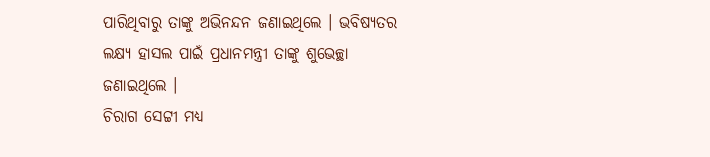ପାରିଥିବାରୁ ତାଙ୍କୁ ଅଭିନନ୍ଦନ ଜଣାଇଥିଲେ । ଭବିଷ୍ୟତର ଲକ୍ଷ୍ୟ ହାସଲ ପାଇଁ ପ୍ରଧାନମନ୍ତ୍ରୀ ତାଙ୍କୁ ଶୁଭେଚ୍ଛା ଜଣାଇଥିଲେ ।
ଚିରାଗ ସେଟ୍ଟୀ ମଧ୍ୟ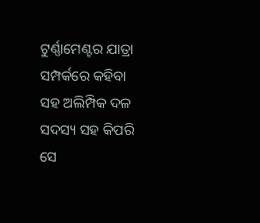ଟୁର୍ଣ୍ଣାମେଣ୍ଟର ଯାତ୍ରା ସମ୍ପର୍କରେ କହିବା ସହ ଅଲିମ୍ପିକ ଦଳ ସଦସ୍ୟ ସହ କିପରି ସେ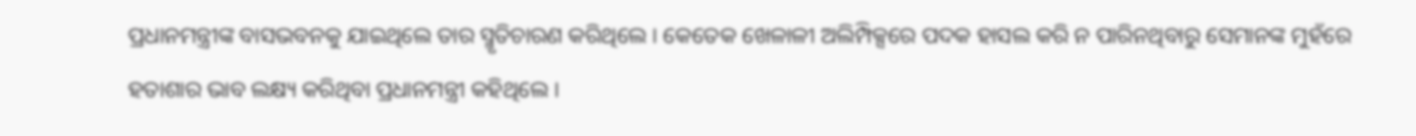ପ୍ରଧାନମନ୍ତ୍ରୀଙ୍କ ବାସଭବନକୁ ଯାଇଥିଲେ ତାର ସ୍ମୃତିଚାରଣ କରିଥିଲେ । କେତେକ ଖେଳାଳୀ ଅଲିମ୍ପିକ୍ସରେ ପଦକ ହାସଲ କରି ନ ପାରିନଥିବାରୁ ସେମାନଙ୍କ ମୁହଁରେ ହତାଶାର ଭାବ ଲକ୍ଷ୍ୟ କରିଥିବା ପ୍ରଧାନମନ୍ତ୍ରୀ କହିଥିଲେ ।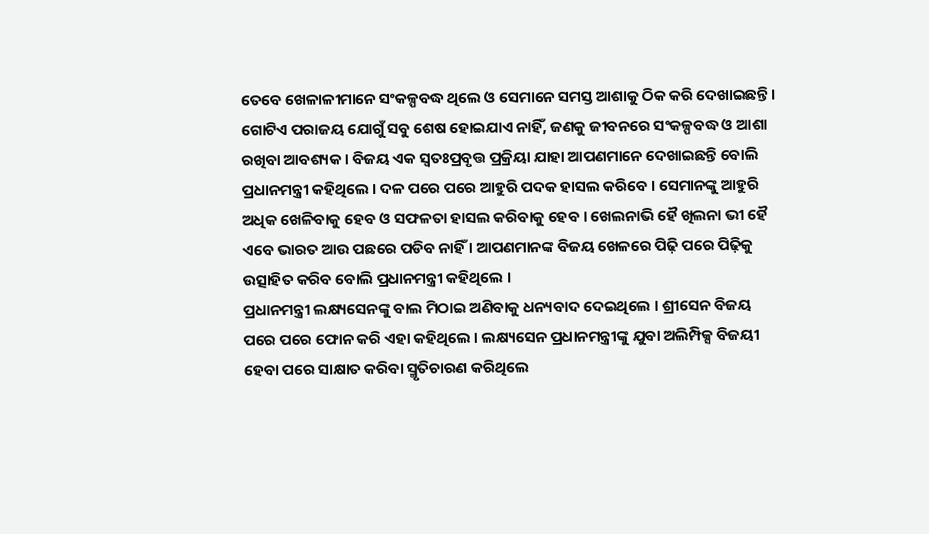ତେବେ ଖେଳାଳୀମାନେ ସଂକଳ୍ପବଦ୍ଧ ଥିଲେ ଓ ସେମାନେ ସମସ୍ତ ଆଶାକୁ ଠିକ କରି ଦେଖାଇଛନ୍ତି । ଗୋଟିଏ ପରାଜୟ ଯୋଗୁଁ ସବୁ ଶେଷ ହୋଇଯାଏ ନାହିଁ, ଜଣକୁ ଜୀବନରେ ସଂକଳ୍ପବଦ୍ଧ ଓ ଆଶା ରଖିବା ଆବଶ୍ୟକ । ବିଜୟ ଏକ ସ୍ୱତଃପ୍ରବୃତ୍ତ ପ୍ରକ୍ରିୟା ଯାହା ଆପଣମାନେ ଦେଖାଇଛନ୍ତି ବୋଲି ପ୍ରଧାନମନ୍ତ୍ରୀ କହିଥିଲେ । ଦଳ ପରେ ପରେ ଆହୁରି ପଦକ ହାସଲ କରିବେ । ସେମାନଙ୍କୁ ଆହୁରି ଅଧିକ ଖେଳିବାକୁ ହେବ ଓ ସଫଳତା ହାସଲ କରିବାକୁ ହେବ । ଖେଲନାଭି ହୈ ଖିଲନା ଭୀ ହୈ ଏବେ ଭାରତ ଆଉ ପଛରେ ପଡିବ ନାହିଁ । ଆପଣମାନଙ୍କ ବିଜୟ ଖେଳରେ ପିଢ଼ି ପରେ ପିଢ଼ିକୁ ଉତ୍ସାହିତ କରିବ ବୋଲି ପ୍ରଧାନମନ୍ତ୍ରୀ କହିଥିଲେ ।
ପ୍ରଧାନମନ୍ତ୍ରୀ ଲକ୍ଷ୍ୟସେନଙ୍କୁ ବାଲ ମିଠାଇ ଅଣିବାକୁ ଧନ୍ୟବାଦ ଦେଇଥିଲେ । ଶ୍ରୀସେନ ବିଜୟ ପରେ ପରେ ଫୋନ କରି ଏହା କହିଥିଲେ । ଲକ୍ଷ୍ୟସେନ ପ୍ରଧାନମନ୍ତ୍ରୀଙ୍କୁ ଯୁବା ଅଲିମ୍ପିକ୍ସ ବିଜୟୀ ହେବା ପରେ ସାକ୍ଷାତ କରିବା ସ୍ମୃତିଚାରଣ କରିଥିଲେ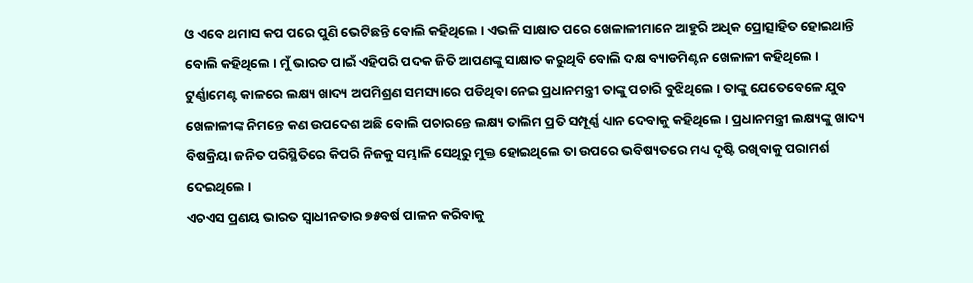ଓ ଏବେ ଥମାସ କପ ପରେ ପୁଣି ଭେଟିଛନ୍ତି ବୋଲି କହିଥିଲେ । ଏଭଳି ସାକ୍ଷାତ ପରେ ଖେଳାଳୀମାନେ ଆହୁରି ଅଧିକ ପ୍ରୋତ୍ସାହିତ ହୋଇଥାନ୍ତି ବୋଲି କହିଥିଲେ । ମୁଁ ଭାରତ ପାଇଁ ଏହିପରି ପଦକ ଜିତି ଆପଣଙ୍କୁ ସାକ୍ଷାତ କରୁଥିବି ବୋଲି ଦକ୍ଷ ବ୍ୟାଡମିଣ୍ଟନ ଖେଳାଳୀ କହିଥିଲେ । ଟୁର୍ଣ୍ଣାମେଣ୍ଟ କାଳରେ ଲକ୍ଷ୍ୟ ଖାଦ୍ୟ ଅପମିଶ୍ରଣ ସମସ୍ୟାରେ ପଡିଥିବା ନେଇ ପ୍ରଧାନମନ୍ତ୍ରୀ ତାଙ୍କୁ ପଚାରି ବୁଝିଥିଲେ । ତାଙ୍କୁ ଯେତେବେଳେ ଯୁବ ଖେଳାଳୀଙ୍କ ନିମନ୍ତେ କଣ ଉପଦେଶ ଅଛି ବୋଲି ପଚାରନ୍ତେ ଲକ୍ଷ୍ୟ ତାଲିମ ପ୍ରତି ସମ୍ପୂର୍ଣ୍ଣ ଧ୍ୟାନ ଦେବାକୁ କହିଥିଲେ । ପ୍ରଧାନମନ୍ତ୍ରୀ ଲକ୍ଷ୍ୟଙ୍କୁ ଖାଦ୍ୟ ବିଷକ୍ରିୟା ଜନିତ ପରିସ୍ଥିତିରେ କିପରି ନିଜକୁ ସମ୍ଭାଳି ସେଥିରୁ ମୁକ୍ତ ହୋଇଥିଲେ ତା ଉପରେ ଭବିଷ୍ୟତରେ ମଧ୍ୟ ଦୃଷ୍ଟି ରଖିବାକୁ ପରାମର୍ଶ ଦେଇଥିଲେ ।
ଏଚଏସ ପ୍ରଣୟ ଭାରତ ସ୍ୱାଧୀନତାର ୭୫ବର୍ଷ ପାଳନ କରିବାକୁ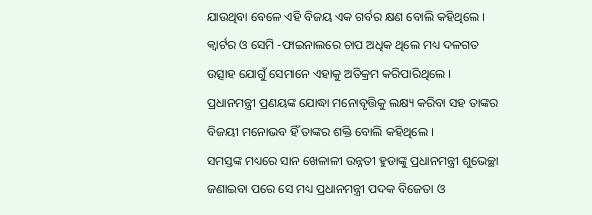ଯାଉଥିବା ବେଳେ ଏହି ବିଜୟ ଏକ ଗର୍ବର କ୍ଷଣ ବୋଲି କହିଥିଲେ । କ୍ୱାର୍ଟର ଓ ସେମି -ଫାଇନାଲରେ ଚାପ ଅଧିକ ଥିଲେ ମଧ୍ୟ ଦଳଗତ ଉତ୍ସାହ ଯୋଗୁଁ ସେମାନେ ଏହାକୁ ଅତିକ୍ରମ କରିପାରିଥିଲେ । ପ୍ରଧାନମନ୍ତ୍ରୀ ପ୍ରଣୟଙ୍କ ଯୋଦ୍ଧା ମନୋବୃତ୍ତିକୁ ଲକ୍ଷ୍ୟ କରିବା ସହ ତାଙ୍କର ବିଜୟୀ ମନୋଭବ ହିଁ ତାଙ୍କର ଶକ୍ତି ବୋଲି କହିଥିଲେ ।
ସମସ୍ତଙ୍କ ମଧ୍ୟରେ ସାନ ଖେଳାଳୀ ଉନ୍ନତୀ ହୁଡାଙ୍କୁ ପ୍ରଧାନମନ୍ତ୍ରୀ ଶୁଭେଚ୍ଛା ଜଣାଇବା ପରେ ସେ ମଧ୍ୟ ପ୍ରଧାନମନ୍ତ୍ରୀ ପଦକ ବିଜେତା ଓ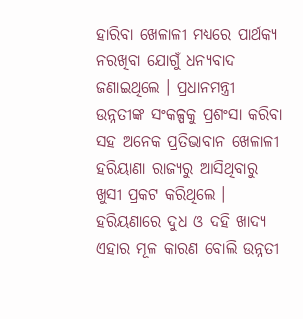ହାରିବା ଖେଳାଳୀ ମଧ୍ୟରେ ପାର୍ଥକ୍ୟ ନରଖିବା ଯୋଗୁଁ ଧନ୍ୟବାଦ ଜଣାଇଥିଲେ । ପ୍ରଧାନମନ୍ତ୍ରୀ ଉନ୍ନତୀଙ୍କ ସଂକଳ୍ପକୁ ପ୍ରଶଂସା କରିବା ସହ ଅନେକ ପ୍ରତିଭାବାନ ଖେଳାଳୀ ହରିୟାଣା ରାଜ୍ୟରୁ ଆସିଥିବାରୁ ଖୁସୀ ପ୍ରକଟ କରିଥିଲେ । ହରିୟଣାରେ ଦୁଧ ଓ ଦହି ଖାଦ୍ୟ ଏହାର ମୂଳ କାରଣ ବୋଲି ଉନ୍ନତୀ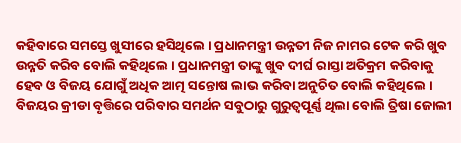କହିବାରେ ସମସ୍ତେ ଖୁସୀରେ ହସିଥିଲେ । ପ୍ରଧାନମନ୍ତ୍ରୀ ଉନ୍ନତୀ ନିଜ ନାମର ଟେକ କରି ଖୁବ ଉନ୍ନତି କରିବ ବୋଲି କହିଥିଲେ । ପ୍ରଧାନମନ୍ତ୍ରୀ ତାଙ୍କୁ ଖୁବ ଦୀର୍ଘ ରାସ୍ତା ଅତିକ୍ରମ କରିବାକୁ ହେବ ଓ ବିଜୟ ଯୋଗୁଁ ଅଧିକ ଆତ୍ମ ସନ୍ତୋଷ ଲାଭ କରିବା ଅନୁଚିତ ବୋଲି କହିଥିଲେ ।
ବିଜୟର କ୍ରୀଡା ବୃତ୍ତିରେ ପରିବାର ସମର୍ଥନ ସବୁଠାରୁ ଗୁରୁତ୍ୱପୂର୍ଣ୍ଣ ଥିଲା ବୋଲି ତ୍ରିଷା ଜୋଲୀ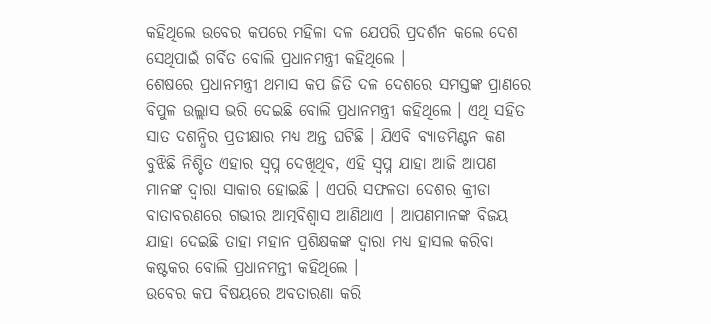କହିଥିଲେ ଉବେର କପରେ ମହିଳା ଦଳ ଯେପରି ପ୍ରଦର୍ଶନ କଲେ ଦେଶ ସେଥିପାଇଁ ଗର୍ବିତ ବୋଲି ପ୍ରଧାନମନ୍ତ୍ରୀ କହିଥିଲେ ।
ଶେଷରେ ପ୍ରଧାନମନ୍ତ୍ରୀ ଥମାସ କପ ଜିତି ଦଳ ଦେଶରେ ସମସ୍ତଙ୍କ ପ୍ରାଣରେ ବିପୁଳ ଉଲ୍ଲାସ ଭରି ଦେଇଛି ବୋଲି ପ୍ରଧାନମନ୍ତ୍ରୀ କହିଥିଲେ । ଏଥି ସହିତ ସାତ ଦଶନ୍ଧିର ପ୍ରତୀକ୍ଷାର ମଧ୍ୟ ଅନ୍ତ ଘଟିଛି । ଯିଏବି ବ୍ୟାଡମିଣ୍ଟନ କଣ ବୁଝିଛି ନିଶ୍ଚିତ ଏହାର ସ୍ୱପ୍ନ ଦେଖିଥିବ, ଏହି ସ୍ୱପ୍ନ ଯାହା ଆଜି ଆପଣ ମାନଙ୍କ ଦ୍ୱାରା ସାକାର ହୋଇଛି । ଏପରି ସଫଳତା ଦେଶର କ୍ରୀଡା ବାତାବରଣରେ ଗଭୀର ଆତ୍ମବିଶ୍ୱାସ ଆଣିଥାଏ । ଆପଣମାନଙ୍କ ବିଜୟ ଯାହା ଦେଇଛି ତାହା ମହାନ ପ୍ରଶିକ୍ଷକଙ୍କ ଦ୍ୱାରା ମଧ୍ୟ ହାସଲ କରିବା କଷ୍ଟକର ବୋଲି ପ୍ରଧାନମନ୍ତୀ କହିଥିଲେ ।
ଉବେର କପ ବିଷୟରେ ଅବତାରଣା କରି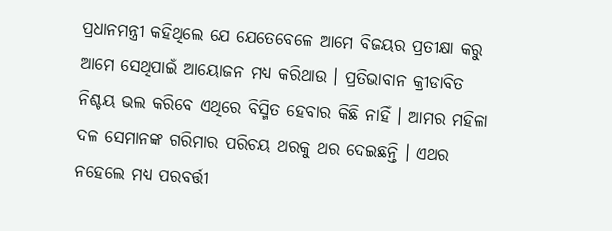ପ୍ରଧାନମନ୍ତ୍ରୀ କହିଥିଲେ ଯେ ଯେତେବେଳେ ଆମେ ବିଜୟର ପ୍ରତୀକ୍ଷା କରୁ ଆମେ ସେଥିପାଇଁ ଆୟୋଜନ ମଧ୍ୟ କରିଥାଉ । ପ୍ରତିଭାବାନ କ୍ରୀଡାବିତ ନିଶ୍ଚୟ ଭଲ କରିବେ ଏଥିରେ ବିସ୍ମିତ ହେବାର କିଛି ନାହିଁ । ଆମର ମହିଳା ଦଳ ସେମାନଙ୍କ ଗରିମାର ପରିଚୟ ଥରକୁ ଥର ଦେଇଛନ୍ତି । ଏଥର ନହେଲେ ମଧ୍ୟ ପରବର୍ତ୍ତୀ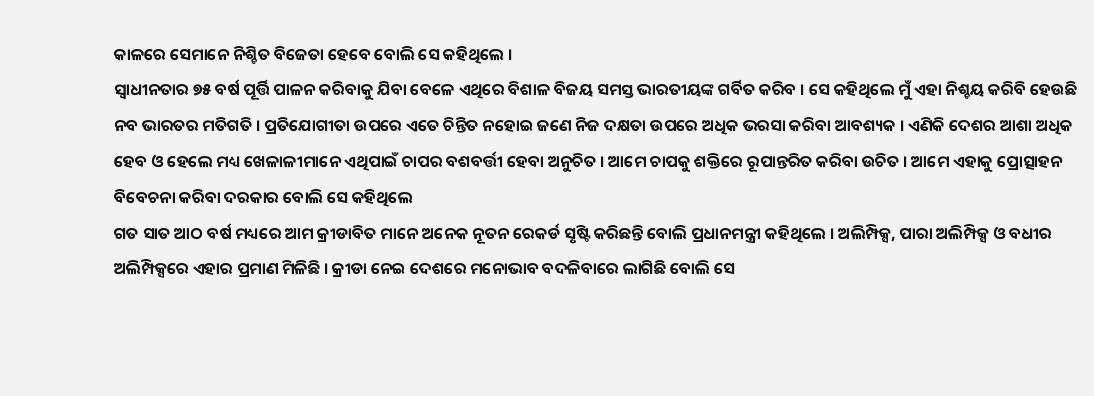କାଳରେ ସେମାନେ ନିଶ୍ଚିତ ବିଜେତା ହେବେ ବୋଲି ସେ କହିଥିଲେ ।
ସ୍ୱାଧୀନତାର ୭୫ ବର୍ଷ ପୂର୍ତ୍ତି ପାଳନ କରିବାକୁ ଯିବା ବେଳେ ଏଥିରେ ବିଶାଳ ବିଜୟ ସମସ୍ତ ଭାରତୀୟଙ୍କ ଗର୍ବିତ କରିବ । ସେ କହିଥିଲେ ମୁଁ ଏହା ନିଶ୍ଚୟ କରିବି ହେଉଛି ନବ ଭାରତର ମତିଗତି । ପ୍ରତିଯୋଗୀତା ଉପରେ ଏତେ ଚିନ୍ତିତ ନହୋଇ ଜଣେ ନିଜ ଦକ୍ଷତା ଉପରେ ଅଧିକ ଭରସା କରିବା ଆବଶ୍ୟକ । ଏଣିକି ଦେଶର ଆଶା ଅଧିକ ହେବ ଓ ହେଲେ ମଧ୍ୟ ଖେଳାଳୀମାନେ ଏଥିପାଇଁ ଚାପର ବଶବର୍ତ୍ତୀ ହେବା ଅନୁଚିତ । ଆମେ ଚାପକୁ ଶକ୍ତିରେ ରୂପାନ୍ତରିତ କରିବା ଉଚିତ । ଆମେ ଏହାକୁ ପ୍ରୋତ୍ସାହନ ବିବେଚନା କରିବା ଦରକାର ବୋଲି ସେ କହିଥିଲେ
ଗତ ସାତ ଆଠ ବର୍ଷ ମଧ୍ୟରେ ଆମ କ୍ରୀଡାବିତ ମାନେ ଅନେକ ନୂତନ ରେକର୍ଡ ସୃଷ୍ଟି କରିଛନ୍ତି ବୋଲି ପ୍ରଧାନମନ୍ତ୍ରୀ କହିଥିଲେ । ଅଲିମ୍ପିକ୍ସ, ପାରା ଅଲିମ୍ପିକ୍ସ ଓ ବଧୀର ଅଲିମ୍ପିକ୍ସରେ ଏହାର ପ୍ରମାଣ ମିଳିଛି । କ୍ରୀଡା ନେଇ ଦେଶରେ ମନୋଭାବ ବଦଳିବାରେ ଲାଗିଛି ବୋଲି ସେ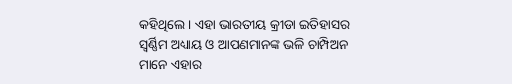କହିଥିଲେ । ଏହା ଭାରତୀୟ କ୍ରୀଡା ଇତିହାସର ସ୍ୱର୍ଣ୍ଣିମ ଅଧ୍ୟାୟ ଓ ଆପଣମାନଙ୍କ ଭଳି ଚାମ୍ପିଅନ ମାନେ ଏହାର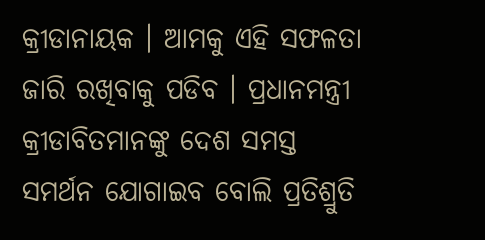କ୍ରୀଡାନାୟକ । ଆମକୁ ଏହି ସଫଳତା ଜାରି ରଖିବାକୁ ପଡିବ । ପ୍ରଧାନମନ୍ତ୍ରୀ କ୍ରୀଡାବିତମାନଙ୍କୁ ଦେଶ ସମସ୍ତ ସମର୍ଥନ ଯୋଗାଇବ ବୋଲି ପ୍ରତିଶ୍ରୁତି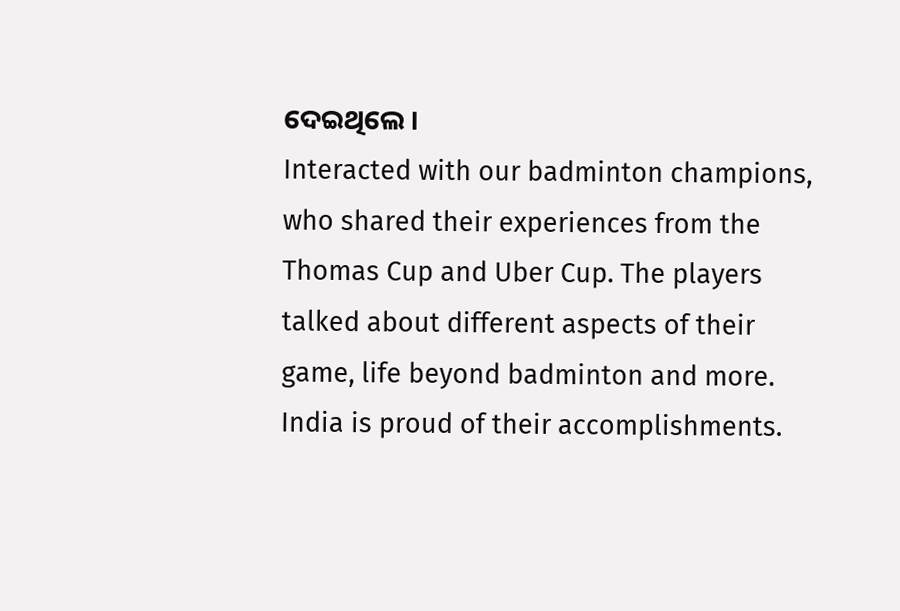ଦେଇଥିଲେ ।
Interacted with our badminton champions, who shared their experiences from the Thomas Cup and Uber Cup. The players talked about different aspects of their game, life beyond badminton and more. India is proud of their accomplishments.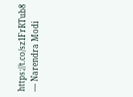https://t.co/sz1FrRTub8
— Narendra Modi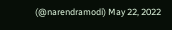(@narendramodi) May 22, 2022